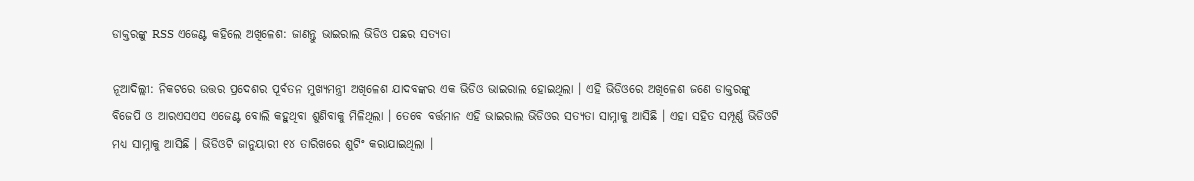ଡାକ୍ତରଙ୍କୁ RSS ଏଜେଣ୍ଟ କହିଲେ ଅଖିଳେଶ: ଜାଣନ୍ତୁ ଭାଇରାଲ ଭିଡିଓ ପଛର ସତ୍ୟତା

ନୂଆଦିଲ୍ଲୀ: ନିକଟରେ ଉତ୍ତର ପ୍ରଦେଶର ପୂର୍ବତନ ମୁଖ୍ୟମନ୍ତ୍ରୀ ଅଖିଳେଶ ଯାଦବଙ୍କର ଏକ ଭିଡିଓ ଭାଇରାଲ ହୋଇଥିଲା । ଏହି ଭିଡିଓରେ ଅଖିଳେଶ ଜଣେ ଡାକ୍ତରଙ୍କୁ ବିଜେପି ଓ ଆରଏସଏସ ଏଜେଣ୍ଟ ବୋଲି କହୁଥିବା ଶୁଣିବାକୁ ମିଳିଥିଲା । ତେବେ ବର୍ତ୍ତମାନ ଏହି ଭାଇରାଲ ଭିଡିଓର ସତ୍ୟତା ସାମ୍ନାକୁ ଆସିଛି । ଏହା ସହିତ ସମ୍ପୂର୍ଣ୍ଣ ଭିଡିଓଟି ମଧ୍ୟ ସାମ୍ନାକୁ ଆସିଛି । ଭିଡିଓଟି ଜାନୁୟାରୀ ୧୪ ତାରିଖରେ ଶୁଟିଂ କରାଯାଇଥିଲା ।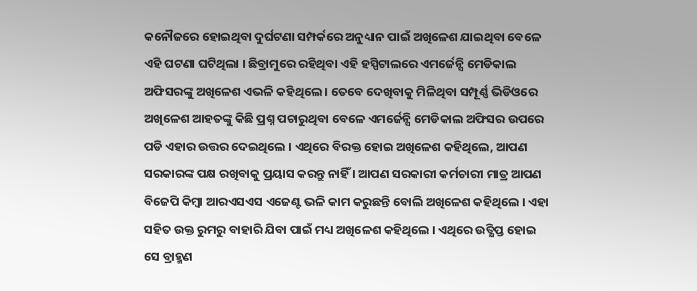କନୌଜରେ ହୋଇଥିବା ଦୁର୍ଘଟଣା ସମ୍ପର୍କରେ ଅନୁଧ୍ୟାନ ପାଇଁ ଅଖିଳେଶ ଯାଇଥିବା ବେଳେ ଏହି ଘଟଣା ଘଟିଥିଲା । ଛିବ୍ରାମୁରେ ରହିଥିବା ଏହି ହସ୍ପିଟାଲରେ ଏମର୍ଜେନ୍ସି ମେଡିକାଲ ଅଫିସରଙ୍କୁ ଅଖିଳେଶ ଏଭଳି କହିଥିଲେ । ତେବେ ଦେଖିବାକୁ ମିଳିଥିବା ସମ୍ପୂର୍ଣ୍ଣ ଭିଡିଓରେ ଅଖିଳେଶ ଆହତଙ୍କୁ କିଛି ପ୍ରଶ୍ନ ପଚାରୁଥିବା ବେଳେ ଏମର୍ଜେନ୍ସି ମେଡିକାଲ ଅଫିସର ଉପରେ ପଡି ଏହାର ଉତ୍ତର ଦେଇଥିଲେ । ଏଥିରେ ବିରକ୍ତ ହୋଇ ଅଖିଳେଶ କହିଥିଲେ, ଆପଣ ସରକାରଙ୍କ ପକ୍ଷ ରଖିବାକୁ ପ୍ରୟାସ କରନ୍ତୁ ନାହିଁ । ଆପଣ ସରକାରୀ କର୍ମଚାରୀ ମାତ୍ର ଆପଣ ବିଜେପି କିମ୍ବା ଆରଏସଏସ ଏଜେଣ୍ଟ ଭଳି କାମ କରୁଛନ୍ତି ବୋଲି ଅଖିଳେଶ କହିଥିଲେ । ଏହା ସହିତ ଉକ୍ତ ରୁମରୁ ବାହାରି ଯିବା ପାଇଁ ମଧ୍ୟ ଅଖିଳେଶ କହିଥିଲେ । ଏଥିରେ ଉତ୍କ୍ଷିପ୍ତ ହୋଇ ସେ ବ୍ରାହ୍ମଣ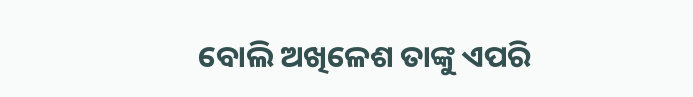ବୋଲି ଅଖିଳେଶ ତାଙ୍କୁ ଏପରି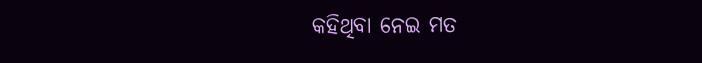କହିଥିବା ନେଇ ମତ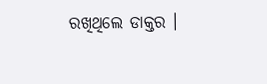ରଖିଥିଲେ ଡାକ୍ତର ।